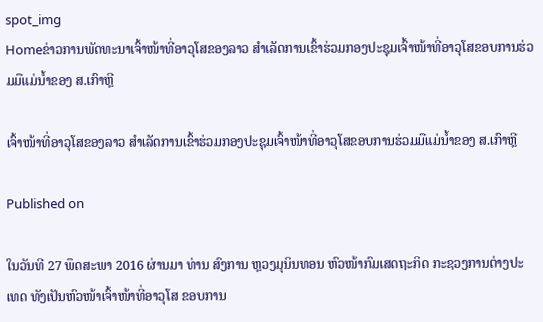spot_img
Homeຂ່າວການພັດທະນາເຈົ້າໜ້າທີ່ອາວຸໂສຂອງລາວ ສໍາເລັດການເຂົ້າຮ່ວມກອງປະຊຸມເຈົ້າໜ້າທີ່ອາວຸໂສຂອບການຮ່ວມມືແມ່ນ້ຳຂອງ ສ.ເກົາຫຼີ

ເຈົ້າໜ້າທີ່ອາວຸໂສຂອງລາວ ສໍາເລັດການເຂົ້າຮ່ວມກອງປະຊຸມເຈົ້າໜ້າທີ່ອາວຸໂສຂອບການຮ່ວມມືແມ່ນ້ຳຂອງ ສ.ເກົາຫຼີ

Published on

ໃນວັນທີ 27 ພຶດສະພາ 2016 ຜ່ານມາ ທ່ານ ສົງການ ຫຼວງມຸນິນທອນ ຫົວໜ້າກົມເສດຖະກິດ ກະຊວງການຕ່າງປະເທດ ທັງເປັນຫົວໜ້າເຈົ້າໜ້າທີ່ອາວຸໂສ ຂອບການ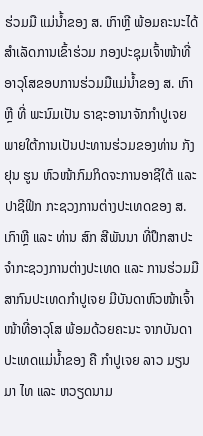ຮ່ວມມື ແມ່ນ້ຳຂອງ ສ. ເກົາຫຼີ ພ້ອມຄະນະໄດ້ສໍາເລັດການເຂົ້າຮ່ວມ ກອງປະຊຸມເຈົ້າໜ້າທີ່ອາວຸໂສຂອບການຮ່ວມມືແມ່ນ້ຳຂອງ ສ. ເກົາຫຼີ ທີ່ ພະນົມເປັນ ຣາຊະອານາຈັກກໍາປູເຈຍ ພາຍໃຕ້ການເປັນປະທານຮ່ວມຂອງທ່ານ ກັງ ຢຸນ ຮູນ ຫົວໜ້າກົມກິດຈະການອາຊີໃຕ້ ແລະ ປາຊີຟິກ ກະຊວງການຕ່າງປະເທດຂອງ ສ. ເກົາຫຼີ ແລະ ທ່ານ ສົກ ສີພັນນາ ທີ່ປຶກສາປະຈຳກະຊວງການຕ່າງປະເທດ ແລະ ການຮ່ວມມືສາກົນປະເທດກຳປູເຈຍ ມີບັນດາຫົວໜ້າເຈົ້າໜ້າທີ່ອາວຸໂສ ພ້ອມດ້ວຍຄະນະ ຈາກບັນດາປະເທດແມ່ນໍ້າຂອງ ຄື ກຳປູເຈຍ ລາວ ມຽນມາ ໄທ ແລະ ຫວຽດນາມ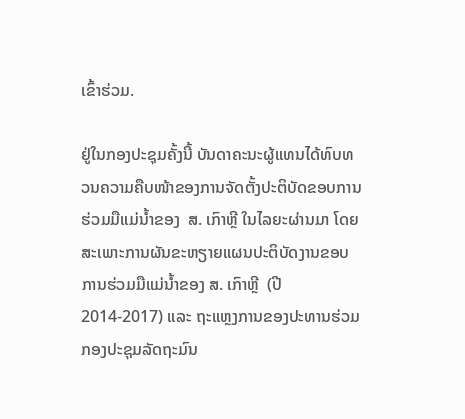ເຂົ້າຮ່ວມ.

ຢູ່ໃນກອງປະຊຸມຄັ້ງນີ້ ບັນດາຄະນະຜູ້ແທນໄດ້ທົບທວນຄວາມຄືບໜ້າຂອງການຈັດຕັ້ງປະຕິບັດຂອບການຮ່ວມມືແມ່ນ້ຳຂອງ  ສ. ເກົາຫຼີ ໃນໄລຍະຜ່ານມາ ໂດຍສະເພາະການຜັນຂະຫຽາຍແຜນປະຕິບັດງານຂອບການຮ່ວມມືແມ່ນ້ຳຂອງ ສ. ເກົາຫຼີ  (ປີ 2014-2017) ແລະ ຖະແຫຼງການຂອງປະທານຮ່ວມກອງປະຊຸມລັດຖະມົນ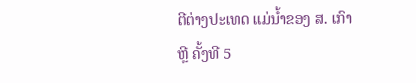ຕີຕ່າງປະເທດ ແມ່ນ້ຳຂອງ ສ. ເກົາຫຼີ ຄັ້ງທີ 5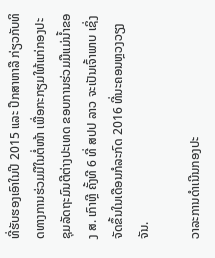ທີ່ຮັບຮອງເອົາໃນປີ 2015 ແລະ ປຶກສາຫາລື ກ່ຽວກັບທິດທາງການຮ່ວມມືໃນຕໍ່ໜ້າ ເພື່ອກະກຽມໃຫ້ແກ່ກອງປະຊຸມລັດຖະມົນຕີຕ່າງປະເທດ ຂອບການຮ່ວມມືແມ່ນ້ຳຂອງ ສ. ເກົາຫຼີ ຄັ້ງທີ 6 ທີ່ ສປປ ລາວ ຈະເປັນເຈົ້າພາບ ເຊິ່ງຈັດຂຶ້ນໃນເດືອນກໍລະກົດ 2016 ທີ່ນະຄອນຫຼວງວຽງຈັນ.

ວາລະການດໍາເນີນກອງປະ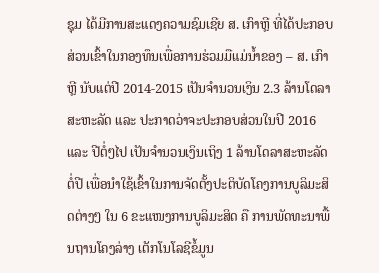ຊຸມ ໄດ້ມີການສະແດງຄວາມຊົມເຊີຍ ສ. ເກົາຫຼີ ທີ່ໄດ້ປະກອບສ່ວນເຂົ້າໃນກອງທຶນເພື່ອການຮ່ວມມືແມ່ນ້ຳຂອງ – ສ. ເກົາຫຼີ ນັບແຕ່ປີ 2014-2015 ເປັນຈຳນວນເງິນ 2.3 ລ້ານໂດລາສະຫະລັດ ແລະ ປະກາດວ່າຈະປະກອບສ່ວນໃນປີ 2016 ແລະ ປີຕໍ່ໆໄປ ເປັນຈຳນວນເງິນເຖິງ 1 ລ້ານໂດລາສະຫະລັດຕໍ່ປີ ເພື່ອນໍາໃຊ້ເຂົ້າໃນການຈັດຕັ້ງປະຕິບັດໂຄງການບູລິມະສິດຕ່າງໆ ໃນ 6 ຂະແໜງການບູລິມະສິດ ຄື ການພັດທະນາພື້ນຖານໂຄງລ່າງ ເຕັກໂນໂລຊີຂໍ້ມູນ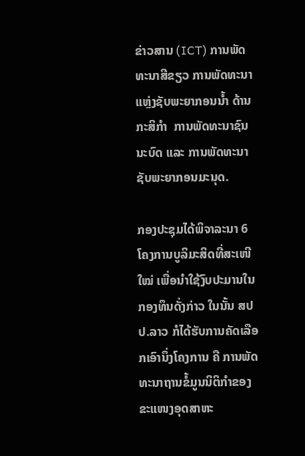ຂ່າວສານ (ICT) ການພັດທະນາສີຂຽວ ການພັດທະນາແຫຼ່ງຊັບພະຍາກອນນ້ຳ ດ້ານກະສິກໍາ  ການພັດທະນາຊົນນະບົດ ແລະ ການພັດທະນາຊັບພະຍາກອນມະນຸດ.

ກອງປະຊຸມໄດ້ພິຈາລະນາ 6 ໂຄງການບູລິມະສິດທີ່ສະເໜີໃໝ່ ເພື່ອນຳໃຊ້ງົບປະມານໃນກອງທຶນດັ່ງກ່າວ ໃນນັ້ນ ສປປ.ລາວ ກໍໄດ້ຮັບການຄັດເລືອກເອົານຶ່ງໂຄງການ ຄື ການພັດທະນາຖານຂໍ້ມູນນິຕິກຳຂອງຂະແໜງອຸດສາຫະ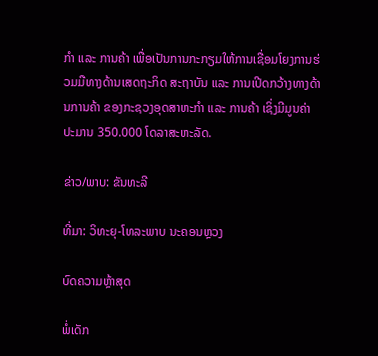ກຳ ແລະ ການຄ້າ ເພື່ອເປັນການກະກຽມໃຫ້ການເຊື່ອມໂຍງການຮ່ວມມືທາງດ້ານເສດຖະກິດ ສະຖາບັນ ແລະ ການເປີດກວ້າງທາງດ້ານການຄ້າ ຂອງກະຊວງອຸດສາຫະກຳ ແລະ ການຄ້າ ເຊິ່ງມີມູນຄ່າປະມານ 350.000 ໂດລາສະຫະລັດ.

ຂ່າວ/ພາບ: ຂັນທະລີ

ທີ່ມາ: ວິທະຍຸ-ໂທລະພາບ ນະຄອນຫຼວງ

ບົດຄວາມຫຼ້າສຸດ

ພໍ່ເດັກ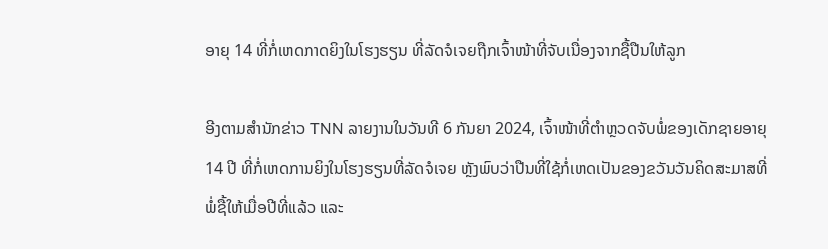ອາຍຸ 14 ທີ່ກໍ່ເຫດກາດຍິງໃນໂຮງຮຽນ ທີ່ລັດຈໍເຈຍຖືກເຈົ້າໜ້າທີ່ຈັບເນື່ອງຈາກຊື້ປືນໃຫ້ລູກ

ອີງຕາມສຳນັກຂ່າວ TNN ລາຍງານໃນວັນທີ 6 ກັນຍາ 2024, ເຈົ້າໜ້າທີ່ຕຳຫຼວດຈັບພໍ່ຂອງເດັກຊາຍອາຍຸ 14 ປີ ທີ່ກໍ່ເຫດການຍິງໃນໂຮງຮຽນທີ່ລັດຈໍເຈຍ ຫຼັງພົບວ່າປືນທີ່ໃຊ້ກໍ່ເຫດເປັນຂອງຂວັນວັນຄິດສະມາສທີ່ພໍ່ຊື້ໃຫ້ເມື່ອປີທີ່ແລ້ວ ແລະ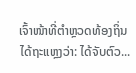ເຈົ້າໜ້າທີ່ຕຳຫຼວດທ້ອງຖິ່ນໄດ້ຖະແຫຼງວ່າ: ໄດ້ຈັບຕົວ...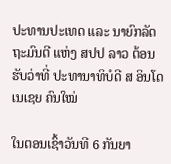ປະທານປະເທດ ແລະ ນາຍົກລັດຖະມົນຕີ ແຫ່ງ ສປປ ລາວ ຕ້ອນຮັບວ່າທີ່ ປະທານາທິບໍດີ ສ ອິນໂດເນເຊຍ ຄົນໃໝ່

ໃນຕອນເຊົ້າວັນທີ 6 ກັນຍາ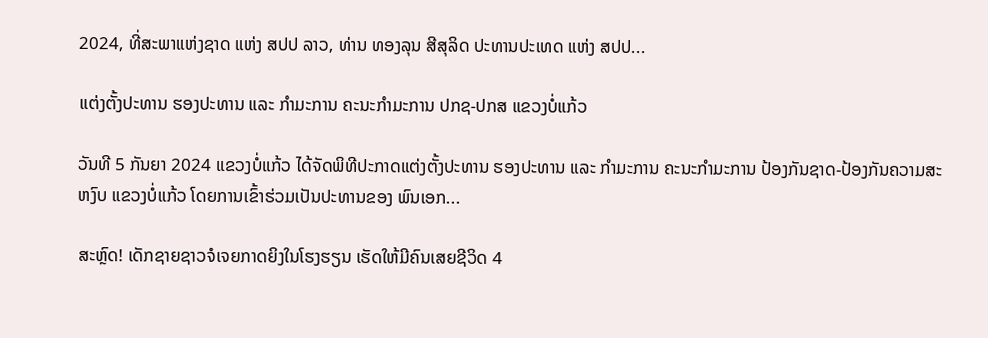2024, ທີ່ສະພາແຫ່ງຊາດ ແຫ່ງ ສປປ ລາວ, ທ່ານ ທອງລຸນ ສີສຸລິດ ປະທານປະເທດ ແຫ່ງ ສປປ...

ແຕ່ງຕັ້ງປະທານ ຮອງປະທານ ແລະ ກຳມະການ ຄະນະກຳມະການ ປກຊ-ປກສ ແຂວງບໍ່ແກ້ວ

ວັນທີ 5 ກັນຍາ 2024 ແຂວງບໍ່ແກ້ວ ໄດ້ຈັດພິທີປະກາດແຕ່ງຕັ້ງປະທານ ຮອງປະທານ ແລະ ກຳມະການ ຄະນະກຳມະການ ປ້ອງກັນຊາດ-ປ້ອງກັນຄວາມສະຫງົບ ແຂວງບໍ່ແກ້ວ ໂດຍການເຂົ້າຮ່ວມເປັນປະທານຂອງ ພົນເອກ...

ສະຫຼົດ! ເດັກຊາຍຊາວຈໍເຈຍກາດຍິງໃນໂຮງຮຽນ ເຮັດໃຫ້ມີຄົນເສຍຊີວິດ 4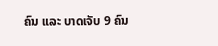ຄົນ ແລະ ບາດເຈັບ 9 ຄົນ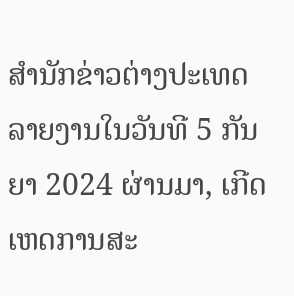ສຳນັກຂ່າວຕ່າງປະເທດລາຍງານໃນວັນທີ 5 ກັນຍາ 2024 ຜ່ານມາ, ເກີດເຫດການສະ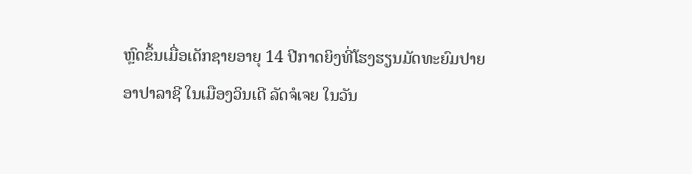ຫຼົດຂຶ້ນເມື່ອເດັກຊາຍອາຍຸ 14 ປີກາດຍິງທີ່ໂຮງຮຽນມັດທະຍົມປາຍ ອາປາລາຊີ ໃນເມືອງວິນເດີ ລັດຈໍເຈຍ ໃນວັນ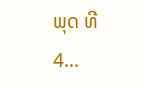ພຸດ ທີ 4...